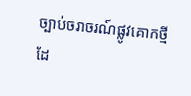ច្បាប់ចរាចរណ៍ផ្លូវគោកថ្មីដែ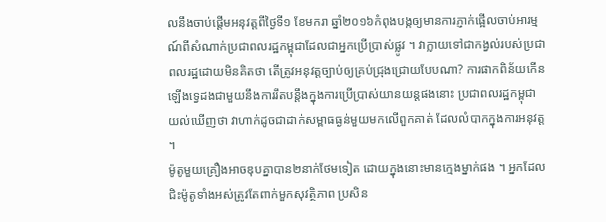លនឹងចាប់ផ្តើមអនុវត្តពីថ្ងៃទី១ ខែមករា ឆ្នាំ២០១៦កំពុងបង្កឲ្យមានការភ្ញាក់ផ្អើលចាប់អារម្មណ៍ពីសំណាក់ប្រជាពលរដ្ឋកម្ពុជាដែលជាអ្នកប្រើប្រាស់ផ្លូវ ។ វាក្លាយទៅជាកង្វល់របស់ប្រជាពលរដ្ឋដោយមិនគិតថា តើត្រូវអនុវត្តច្បាប់ឲ្យគ្រប់ជ្រុងជ្រោយបែបណា? ការផាកពិន័យកើនឡើងទ្វេដងជាមួយនឹងការរឹតបន្តឹងក្នុងការប្រើប្រាស់យានយន្តផងនោះ ប្រជាពលរដ្ឋកម្ពុជាយល់ឃើញថា វាហាក់ដូចជាដាក់សម្ពាធធ្ងន់មួយមកលើពួកគាត់ ដែលលំបាកក្នុងការអនុវត្ត ។
ម៉ូតូមួយគ្រឿងអាចឌុបគ្នាបាន២នាក់ថែមទៀត ដោយក្នុងនោះមានក្មេងម្នាក់ផង ។ អ្នកដែលជិះម៉ូតូទាំងអស់ត្រូវតែពាក់មួកសុវត្ថិភាព ប្រសិន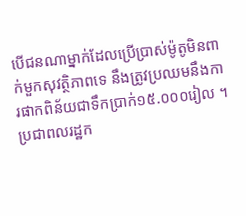បើជនណាម្នាក់ដែលប្រើប្រាស់ម៉ូតូមិនពាក់មួកសុវត្ថិភាពទេ នឹងត្រូវប្រឈមនឹងការផាកពិន័យជាទឹកប្រាក់១៥.០០០រៀល ។ ប្រជាពលរដ្ឋក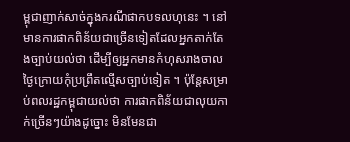ម្ពុជាញាក់សាច់ក្នុងករណីផាកបទលហុនេះ ។ នៅមានការផាកពិន័យជាច្រើនទៀតដែលអ្នកតាក់តែងច្បាប់យល់ថា ដើម្បីឲ្យអ្នកមានកំហុសរាងចាល ថ្ងៃក្រោយកុំប្រព្រឹតល្មើសច្បាប់ទៀត ។ ប៉ុន្តែសម្រាប់ពលរដ្ឋកម្ពុជាយល់ថា ការផាកពិន័យជាលុយកាក់ច្រើនៗយ៉ាងដូច្នោះ មិនមែនជា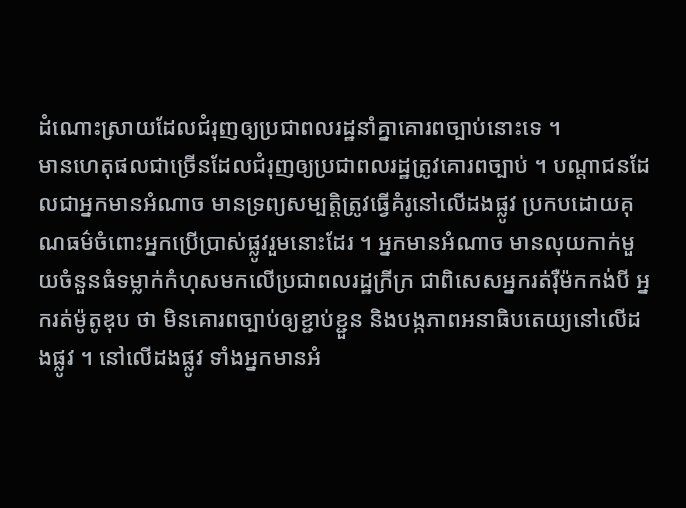ដំណោះស្រាយដែលជំរុញឲ្យប្រជាពលរដ្ឋនាំគ្នាគោរពច្បាប់នោះទេ ។
មានហេតុផលជាច្រើនដែលជំរុញឲ្យប្រជាពលរដ្ឋត្រូវគោរពច្បាប់ ។ បណ្តាជនដែលជាអ្នកមានអំណាច មានទ្រព្យសម្បត្តិត្រូវធ្វើគំរូនៅលើដងផ្លូវ ប្រកបដោយគុណធម៌ចំពោះអ្នកប្រើប្រាស់ផ្លូវរួមនោះដែរ ។ អ្នកមានអំណាច មានលុយកាក់មួយចំនួនធំទម្លាក់កំហុសមកលើប្រជាពលរដ្ឋក្រីក្រ ជាពិសេសអ្នករត់រ៉ឺម៉កកង់បី អ្នករត់ម៉ូតូឌុប ថា មិនគោរពច្បាប់ឲ្យខ្ជាប់ខ្ជួន និងបង្កភាពអនាធិបតេយ្យនៅលើដងផ្លូវ ។ នៅលើដងផ្លូវ ទាំងអ្នកមានអំ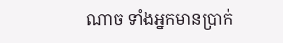ណាច ទាំងអ្នកមានប្រាក់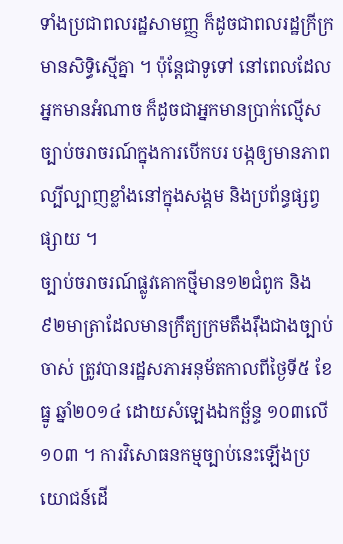ទាំងប្រជាពលរដ្ឋសាមញ្ញ ក៏ដូចជាពលរដ្ឋក្រីក្រ មានសិទ្ធិស្មើគ្នា ។ ប៉ុន្តែជាទូទៅ នៅពេលដែលអ្នកមានអំណាច ក៏ដូចជាអ្នកមានប្រាក់ល្មើសច្បាប់ចរាចរណ៍ក្នុងការបើកបរ បង្កឲ្យមានភាពល្បីល្បាញខ្លាំងនៅក្នុងសង្គម និងប្រព័ន្ធផ្សព្វផ្សាយ ។
ច្បាប់ចរាចរណ៍ផ្លូវគោកថ្មីមាន១២ជំពូក និង៩២មាត្រាដែលមានក្រឹត្យក្រមតឹងរ៉ឹងជាងច្បាប់ចាស់ ត្រូវបានរដ្ឋសភាអនុម័តកាលពីថ្ងៃទី៥ ខែធ្នូ ឆ្នាំ២០១៤ ដោយសំឡេងឯកច្ឆ័ន្ទ ១០៣លើ១០៣ ។ ការវិសោធនកម្មច្បាប់នេះឡើងប្រយោជន៍ដើ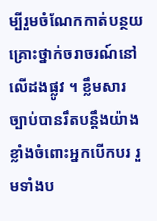ម្បីរួមចំណែកកាត់បន្ថយគ្រោះថ្នាក់ចរាចរណ៍នៅលើដងផ្លូវ ។ ខ្លឹមសារច្បាប់បានរឹតបន្តឹងយ៉ាងខ្លាំងចំពោះអ្នកបើកបរ រួមទាំងប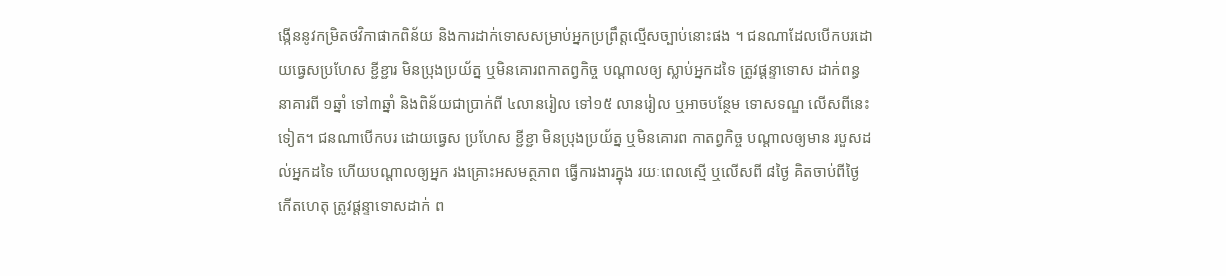ង្កើននូវកម្រិតថវិកាផាកពិន័យ និងការដាក់ទោសសម្រាប់អ្នកប្រព្រឹត្តល្មើសច្បាប់នោះផង ។ ជនណាដែលបើកបរដោយធ្វេសប្រហែស ខ្ជីខ្ជារ មិនប្រុងប្រយ័ត្ន ឬមិនគោរពកាតព្វកិច្ច បណ្តាលឲ្យ ស្លាប់អ្នកដទៃ ត្រូវផ្តន្ទាទោស ដាក់ពន្ធនាគារពី ១ឆ្នាំ ទៅ៣ឆ្នាំ និងពិន័យជាប្រាក់ពី ៤លានរៀល ទៅ១៥ លានរៀល ឬអាចបន្ថែម ទោសទណ្ឌ លើសពីនេះទៀត។ ជនណាបើកបរ ដោយធ្វេស ប្រហែស ខ្ជីខ្ជា មិនប្រុងប្រយ័ត្ន ឬមិនគោរព កាតព្វកិច្ច បណ្តាលឲ្យមាន របួសដល់អ្នកដទៃ ហើយបណ្តាលឲ្យអ្នក រងគ្រោះអសមត្ថភាព ធ្វើការងារក្នុង រយៈពេលស្មើ ឬលើសពី ៨ថ្ងៃ គិតចាប់ពីថ្ងៃ កើតហេតុ ត្រូវផ្តន្ទាទោសដាក់ ព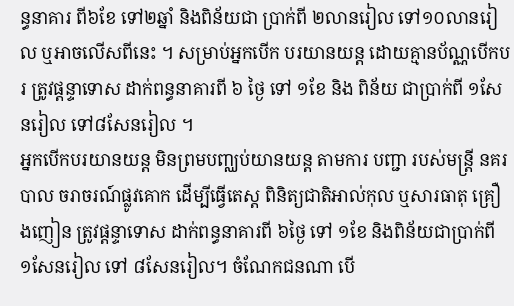ន្ធនាគារ ពី៦ខែ ទៅ២ឆ្នាំ និងពិន័យជា ប្រាក់ពី ២លានរៀល ទៅ១០លានរៀល ឬអាចលើសពីនេះ ។ សម្រាប់អ្នកបើក បរយានយន្ត ដោយគ្មានប័ណ្ណបើកបរ ត្រូវផ្តន្ទាទោស ដាក់ពន្ធនាគារពី ៦ ថ្ងៃ ទៅ ១ខែ និង ពិន័យ ជាប្រាក់ពី ១សែនរៀល ទៅ៨សែនរៀល ។
អ្នកបើកបរយានយន្ត មិនព្រមបញ្ឈប់យានយន្ត តាមការ បញ្ជា របស់មន្ត្រី នគរបាល ចរាចរណ៍ផ្លូវគោក ដើម្បីធ្វើតេស្ត ពិនិត្យជាតិអាល់កុល ឬសារធាតុ គ្រឿងញៀន ត្រូវផ្តន្ទាទោស ដាក់ពន្ធនាគារពី ៦ថ្ងៃ ទៅ ១ខែ និងពិន័យជាប្រាក់ពី ១សែនរៀល ទៅ ៨សែនរៀល។ ចំណែកជនណា បើ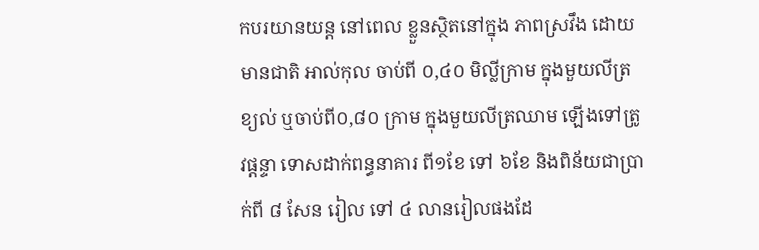កបរយានយន្ត នៅពេល ខ្លួនស្ថិតនៅក្នុង ភាពស្រវឹង ដោយមានជាតិ អាល់កុល ចាប់ពី ០,៤០ មិល្លីក្រាម ក្នុងមួយលីត្រខ្យល់ ឬចាប់ពី០,៨០ ក្រាម ក្នុងមួយលីត្រឈាម ឡើងទៅត្រូវផ្តន្ទា ទោសដាក់ពន្ធនាគារ ពី១ខែ ទៅ ៦ខែ និងពិន័យជាប្រាក់ពី ៨ សែន រៀល ទៅ ៤ លានរៀលផងដែ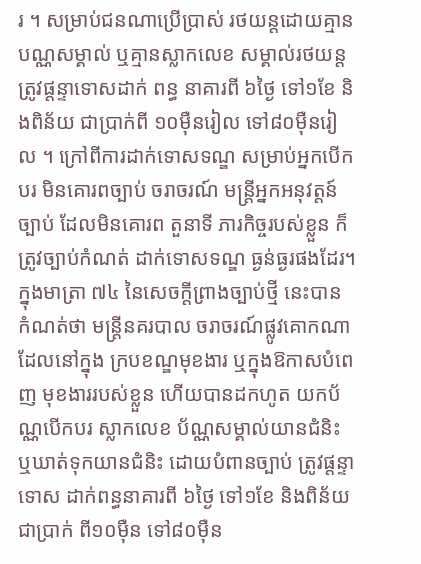រ ។ សម្រាប់ជនណាប្រើប្រាស់ រថយន្តដោយគ្មាន បណ្ណសម្គាល់ ឬគ្មានស្លាកលេខ សម្គាល់រថយន្ត ត្រូវផ្តន្ទាទោសដាក់ ពន្ធ នាគារពី ៦ថ្ងៃ ទៅ១ខែ និងពិន័យ ជាប្រាក់ពី ១០ម៉ឺនរៀល ទៅ៨០ម៉ឺនរៀល ។ ក្រៅពីការដាក់ទោសទណ្ឌ សម្រាប់អ្នកបើកបរ មិនគោរពច្បាប់ ចរាចរណ៍ មន្ត្រីអ្នកអនុវត្តន៍ច្បាប់ ដែលមិនគោរព តួនាទី ភារកិច្ចរបស់ខ្លួន ក៏ត្រូវច្បាប់កំណត់ ដាក់ទោសទណ្ឌ ធ្ងន់ធ្ងរផងដែរ។ ក្នុងមាត្រា ៧៤ នៃសេចក្តីព្រាងច្បាប់ថ្មី នេះបាន កំណត់ថា មន្ត្រីនគរបាល ចរាចរណ៍ផ្លូវគោកណា ដែលនៅក្នុង ក្របខណ្ឌមុខងារ ឬក្នុងឱកាសបំពេញ មុខងាររបស់ខ្លួន ហើយបានដកហូត យកប័ណ្ណបើកបរ ស្លាកលេខ ប័ណ្ណសម្គាល់យានជំនិះ ឬឃាត់ទុកយានជំនិះ ដោយបំពានច្បាប់ ត្រូវផ្តន្ទាទោស ដាក់ពន្ធនាគារពី ៦ថ្ងៃ ទៅ១ខែ និងពិន័យជាប្រាក់ ពី១០ម៉ឺន ទៅ៨០ម៉ឺន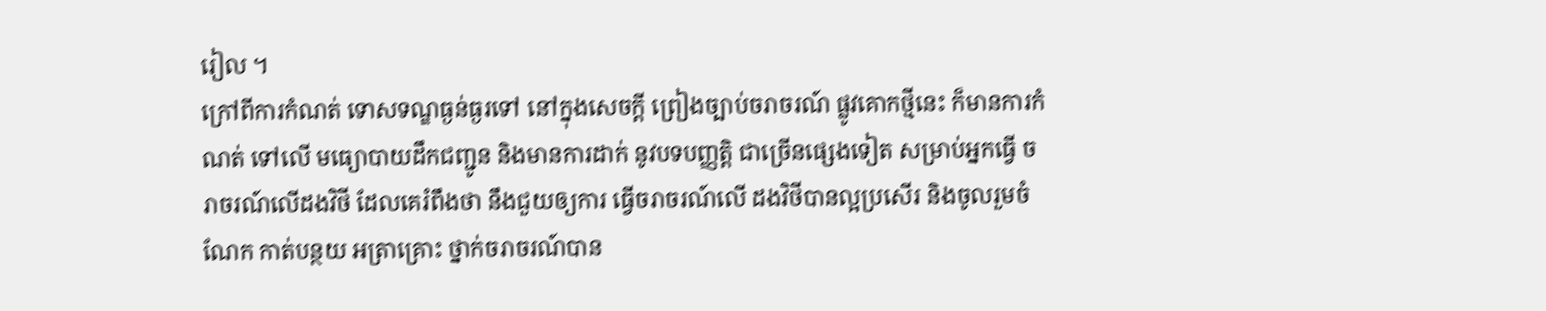រៀល ។
ក្រៅពីការកំណត់ ទោសទណ្ឌធ្ងន់ធ្ងរទៅ នៅក្នុងសេចក្តី ព្រៀងច្បាប់ចរាចរណ៍ ផ្លូវគោកថ្មីនេះ ក៏មានការកំណត់ ទៅលើ មធ្យោបាយដឹកជញ្ជូន និងមានការដាក់ នូវបទបញ្ញត្តិ ជាច្រើនផ្សេងទៀត សម្រាប់អ្នកធ្វើ ចរាចរណ៍លើដងវិថី ដែលគេរំពឹងថា នឹងជួយឲ្យការ ធ្វើចរាចរណ៍លើ ដងវិថីបានល្អប្រសើរ និងចូលរួមចំណែក កាត់បន្ថយ អត្រាគ្រោះ ថ្នាក់ចរាចរណ៍បាន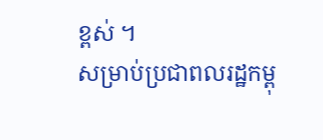ខ្ពស់ ។
សម្រាប់ប្រជាពលរដ្ឋកម្ពុ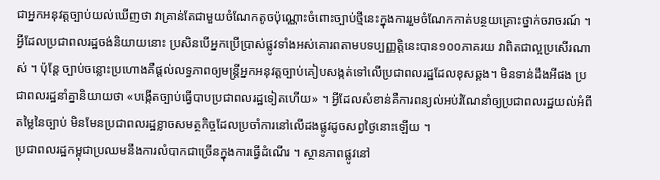ជាអ្នកអនុវត្តច្បាប់យល់ឃើញថា វាគ្រាន់តែជាមួយចំណែកតូចប៉ុណ្ណោះចំពោះច្បាប់ថ្មីនេះក្នុងការរួមចំណែកកាត់បន្ថយគ្រោះថ្នាក់ចរាចរណ៍ ។ អ្វីដែលប្រជាពលរដ្ឋចង់និយាយនោះ ប្រសិនបើអ្នកប្រើប្រាស់ផ្លូវទាំងអស់គោរពតាមបទប្បញ្ញត្តិនេះបាន១០០ភាគរយ វាពិតជាល្អប្រសើរណាស់ ។ ប៉ុន្តែ ច្បាប់ចន្លោះប្រហោងគឺផ្តល់លទ្ធភាពឲ្យមន្ត្រីអ្នកអនុវត្តច្បាប់គៀបសង្កត់ទៅលើប្រជាពលរដ្ឋដែលខុសឆ្គង។ មិនទាន់ដឹងអីផង ប្រជាពលរដ្ឋនាំគ្នានិយាយថា «បង្កើតច្បាប់ធ្វើបាបប្រជាពលរដ្ឋទៀតហើយ» ។ អ្វីដែលសំខាន់គឺការពន្យល់អប់រំណែនាំឲ្យប្រជាពលរដ្ឋយល់អំពីតម្លៃនៃច្បាប់ មិនមែនប្រជាពលរដ្ឋខ្លាចសមត្ថកិច្ចដែលប្រចាំការនៅលើដងផ្លូវដូចសព្វថ្ងៃនោះឡើយ ។
ប្រជាពលរដ្ឋកម្ពុជាប្រឈមនឹងការលំបាកជាច្រើនក្នុងការធ្វើដំណើរ ។ ស្ថានភាពផ្លូវនៅ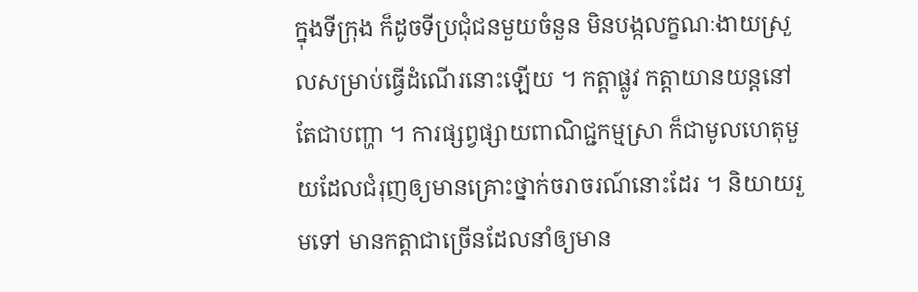ក្នុងទីក្រុង ក៏ដូចទីប្រជុំជនមួយចំនួន មិនបង្កលក្ខណៈងាយស្រួលសម្រាប់ធ្វើដំណើរនោះឡើយ ។ កត្តាផ្លូវ កត្តាយានយន្តនៅតែជាបញ្ហា ។ ការផ្សព្វផ្សាយពាណិជ្ជកម្មស្រា ក៏ជាមូលហេតុមួយដែលជំរុញឲ្យមានគ្រោះថ្នាក់ចរាចរណ៍នោះដែរ ។ និយាយរួមទៅ មានកត្តាជាច្រើនដែលនាំឲ្យមាន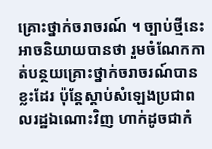គ្រោះថ្នាក់ចរាចរណ៍ ។ ច្បាប់ថ្មីនេះ អាចនិយាយបានថា រួមចំណែកកាត់បន្ថយគ្រោះថ្នាក់ចរាចរណ៍បានខ្លះដែរ ប៉ុន្តែស្តាប់សំឡេងប្រជាពលរដ្ឋឯណោះវិញ ហាក់ដូចជាកំ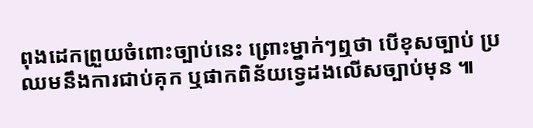ពុងដេកព្រួយចំពោះច្បាប់នេះ ព្រោះម្នាក់ៗឮថា បើខុសច្បាប់ ប្រឈមនឹងការជាប់គុក ឬផាកពិន័យទ្វេដងលើសច្បាប់មុន ៕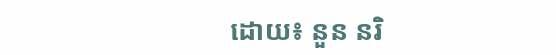ដោយ៖ នួន នរិ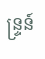ន្ទ្រន៍